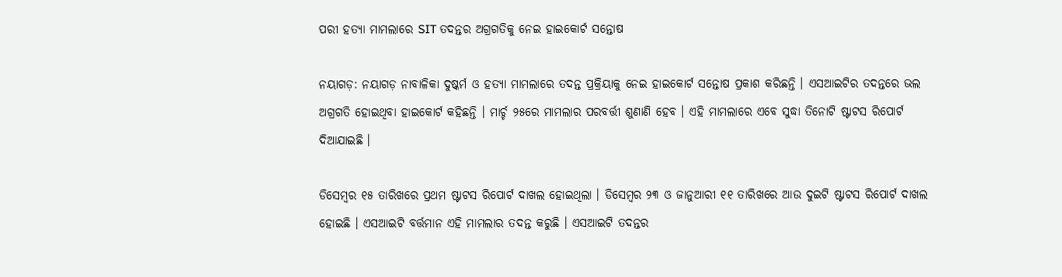ପରୀ ହତ୍ୟା ମାମଲାରେ SIT ତଦନ୍ତର ଅଗ୍ରଗତିକୁ ନେଇ ହାଇକୋର୍ଟ ସନ୍ତୋଷ

ନୟାଗଡ଼: ନୟାଗଡ଼ ନାବାଳିକା ଦୁଷ୍କର୍ମ ଓ ହତ୍ୟା ମାମଲାରେ ତଦନ୍ତ ପ୍ରକ୍ରିୟାକୁ ନେଇ ହାଇକୋର୍ଟ ସନ୍ତୋଷ ପ୍ରକାଶ କରିଛନ୍ତି । ଏସଆଇଟିର ତଦନ୍ତରେ ଭଲ ଅଗ୍ରଗତି ହୋଇଥିବା ହାଇକୋର୍ଟ କହିଛନ୍ତି । ମାର୍ଚ୍ଚ ୨୫ରେ ମାମଲାର ପରବର୍ତ୍ତୀ ଶୁଣାଣି ହେବ । ଏହି ମାମଲାରେ ଏବେ ସୁଦ୍ଧା ତିନୋଟି ଷ୍ଟାଟସ ରିପୋର୍ଟ ଦିଆଯାଇଛି ।

ଡିସେମ୍ବର ୧୫ ତାରିଖରେ ପ୍ରଥମ ଷ୍ଟାଟସ ରିପୋର୍ଟ ଦାଖଲ ହୋଇଥିଲା । ଡିସେମ୍ବର ୨୩ ଓ ଜାନୁଆରୀ ୧୧ ତାରିଖରେ ଆଉ ଦୁଇଟି ଷ୍ଟାଟସ ରିପୋର୍ଟ ଦାଖଲ ହୋଇଛି । ଏସଆଇଟି ବର୍ତ୍ତମାନ ଏହି ମାମଲାର ତଦନ୍ତ କରୁଛି । ଏସଆଇଟି ତଦନ୍ତର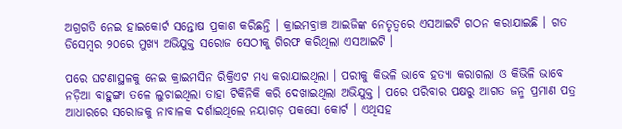ଅଗ୍ରଗତି ନେଇ ହାଇକୋର୍ଟ ସନ୍ତୋଷ ପ୍ରକାଶ କରିଛନ୍ତି । କ୍ରାଇମବ୍ରାଞ୍ଚ ଆଇଜିଙ୍କ ନେତୃତ୍ୱରେ ଏସଆଇଟି ଗଠନ କରାଯାଇଛି । ଗତ ଡିସେମ୍ବର ୨୦ରେ ମୁଖ୍ୟ ଅଭିଯୁକ୍ତ ସରୋଜ ସେଠୀକୁ ଗିରଫ କରିଥିଲା ଏସଆଇଟି ।

ପରେ ଘଟଣାସ୍ଥଳକୁ ନେଇ କ୍ରାଇମସିନ ରିକ୍ରିଏଟ ମଧ୍ୟ କରାଯାଇଥିଲା । ପରୀକୁ କିଭଳି ଭାବେ ହତ୍ୟା କରାଗଲା ଓ କିଭିଳି ଭାବେ ନଡ଼ିଆ ବାହୁଙ୍ଗା ତଳେ ଲୁଚାଇଥିଲା ତାହା ଟିକିନିକି କରି ଦେଖାଇଥିଲା ଅଭିଯୁକ୍ତ । ପରେ ପରିବାର ପକ୍ଷରୁ ଆଗତ ଜନ୍ମ ପ୍ରମାଣ ପତ୍ର ଆଧାରରେ ସରୋଜକୁ ନାବାଳକ ଦର୍ଶାଇଥିଲେ ନୟାଗଡ଼ ପକସୋ କୋର୍ଟ । ଏଥିସହ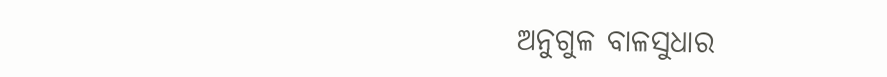ଅନୁଗୁଳ ବାଳସୁଧାର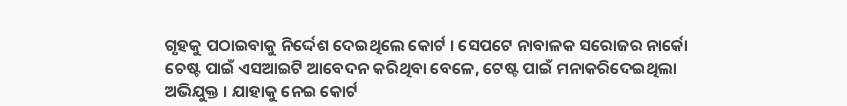ଗୃହକୁ ପଠାଇବାକୁ ନିର୍ଦ୍ଦେଶ ଦେଇଥିଲେ କୋର୍ଟ । ସେପଟେ ନାବାଳକ ସରୋଜର ନାର୍କୋ ଚେଷ୍ଟ ପାଇଁ ଏସଆଇଟି ଆବେଦନ କରିଥିବା ବେଳେ, ଟେଷ୍ଟ ପାଇଁ ମନାକରିଦେଇଥିଲା ଅଭିଯୁକ୍ତ । ଯାହାକୁ ନେଇ କୋର୍ଟ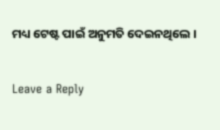ମଧ୍ୟ ଟେଷ୍ଟ ପାଇଁ ଅନୁମତି ଦେଇନଥିଲେ ।

Leave a Reply